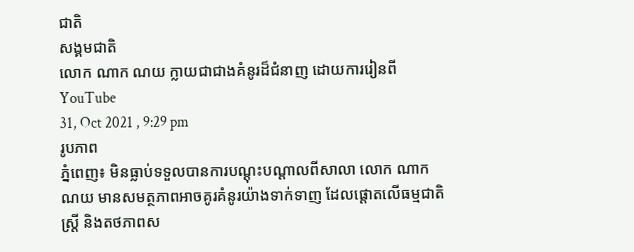ជាតិ
សង្គមជាតិ
លោក ណាក ណយ ក្លាយជាជាងគំនូរដ៏ជំនាញ ដោយការរៀនពី YouTube
31, Oct 2021 , 9:29 pm
រូបភាព
ភ្នំពេញ៖ មិនធ្លាប់ទទួលបានការបណ្ដុះបណ្ដាលពីសាលា លោក ណាក ណយ មានសមត្ថភាពអាចគូរគំនូរយ៉ាងទាក់ទាញ ដែលផ្តោតលើធម្មជាតិ ស្ត្រី និងតថភាពស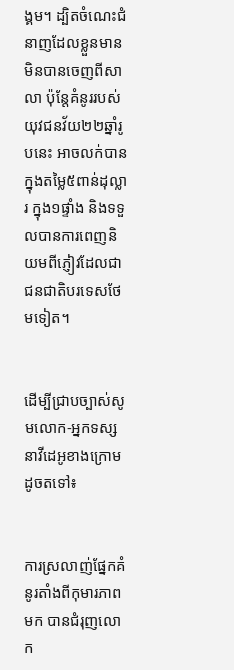ង្គម។ ដ្បិតចំណេះជំនាញដែលខ្លួនមាន មិនបានចេញពីសាលា ប៉ុន្តែគំនូររបស់យុវជនវ័យ២២ឆ្នាំរូបនេះ អាចលក់បានក្នុងតម្លៃ៥ពាន់ដុល្លារ ក្នុង១ផ្ទាំង និងទទួលបានការពេញនិយមពីភ្ញៀវដែលជាជនជាតិបរទេសថែមទៀត។


ដើម្បីជ្រាបច្បាស់សូមលោក-អ្នកទស្សនាវីដេអូខាងក្រោមដូចតទៅ៖


ការស្រលាញ់ផ្នែកគំនូរតាំងពីកុមារភាពមក បានជំរុញលោក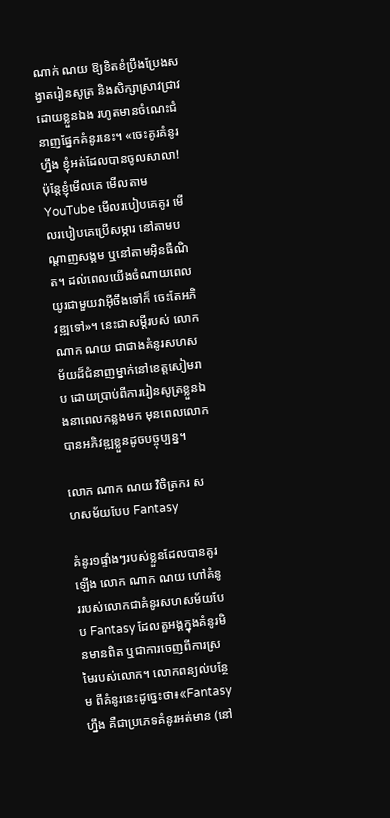ណាក់ ណយ ឱ្យខិតខំប្រឹងប្រែងសង្វាតរៀនសូត្រ និងសិក្សាស្រាវជ្រាវដោយខ្លួនឯង រហូតមានចំណេះជំនាញផ្នែកគំនូរនេះ។ «ចេះគូរគំនូរហ្នឹង ខ្ញុំអត់ដែលបានចូលសាលា! ប៉ុន្តែខ្ញុំមើលគេ មើលតាម YouTube មើលរបៀបគេគូរ មើលរបៀបគេប្រើសម្ភារ នៅតាមបណ្ដាញសង្គម ឬនៅតាមអ៊ិនធឺណិត។ ដល់ពេលយើងចំណាយពេលយូរជាមួយវាអ៊ីចឹងទៅក៏ ចេះតែអភិវឌ្ឍទៅ»។ នេះជាសម្ដីរបស់ លោក ណាក ណយ ជាជាងគំនូរសហសម័យដ៏ជំនាញម្នាក់នៅខេត្តសៀមរាប ដោយប្រាប់ពីការរៀនសូត្រខ្លួនឯងនាពេលកន្លងមក មុនពេលលោកបានអភិវឌ្ឍខ្លួនដូចបច្ចុប្បន្ន។

លោក ណាក ណយ វិចិត្រករ សហសម័យបែប Fantasy

គំនូរ១ផ្ទាំងៗរបស់ខ្លួនដែលបានគូរឡើង លោក ណាក ណយ ហៅគំនូររបស់លោកជាគំនូរសហសម័យបែប Fantasy ដែលតួអង្គក្នុងគំនូរមិនមានពិត ឬជាការចេញពីការស្រមៃរបស់លោក។ លោកពន្យល់បន្ថែម ពីគំនូរនេះដូច្នេះថា៖«Fantasy ហ្នឹង គឺជាប្រភេទគំនូរអត់មាន (នៅ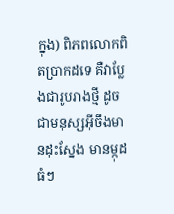ក្នុង) ពិភពលោកពិតប្រាកដទេ គឺវាប្លែងជារូបរាងថ្មី ដូចជាមនុស្សអ៊ីចឹងមានដុះស្នែង មានម្កុដធំៗ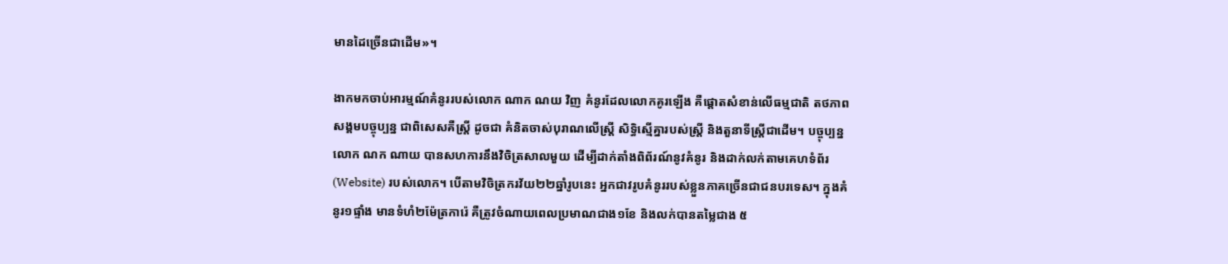មានដៃច្រើនជាដើម»។

ងាកមកចាប់អារម្មណ៍គំនូររបស់លោក ណាក ណយ វិញ គំនូរដែលលោកគូរឡើង គឺផ្ដោតសំខាន់លើធម្មជាតិ តថភាពសង្គមបច្ចុប្បន្ន ជាពិសេសគឺស្ត្រី ដូចជា គំនិតចាស់បុរាណលើស្ត្រី សិទ្ធិស្មើគ្នារបស់ស្ត្រី និងតួនាទីស្ត្រីជាដើម។ បច្ចុប្បន្នលោក ណក ណាយ បានសហការនឹងវិចិត្រសាលមួយ ដើម្បីដាក់តាំងពិព័រណ៍នូវគំនូរ និងដាក់លក់តាមគេហទំព័រ (Website) របស់លោក។ បើតាមវិចិត្រករវ័យ២២ឆ្នាំរូបនេះ អ្នកជាវរូបគំនូររបស់ខ្លួនភាគច្រើនជាជនបរទេស។ ក្នុងគំនូរ១ផ្ទាំង មានទំហំ២ម៉ែត្រការ៉េ គឺត្រូវចំណាយពេលប្រមាណជាង១ខែ និងលក់បានតម្លៃជាង ៥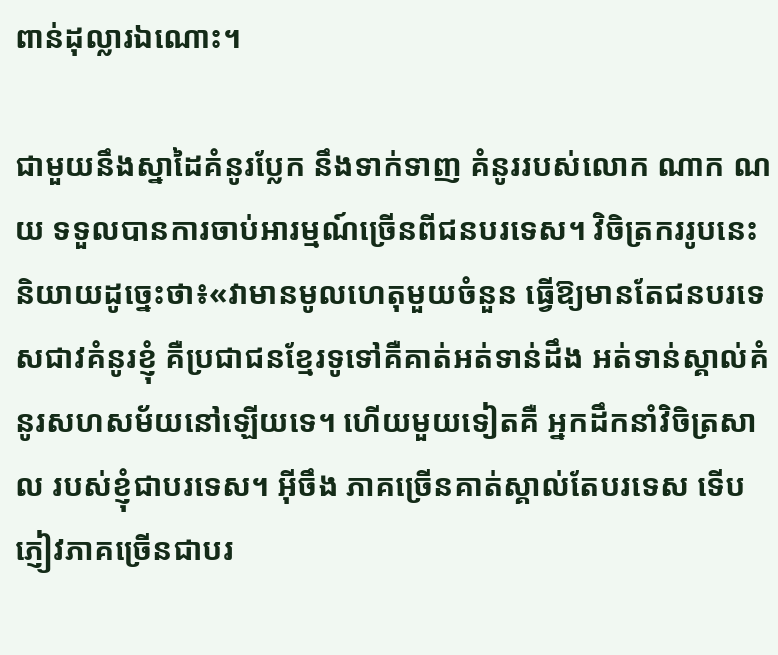ពាន់ដុល្លារឯណោះ។

ជាមួយនឹងស្នាដៃគំនូរប្លែក នឹងទាក់ទាញ គំនូររបស់លោក ណាក ណយ ទទួលបានការចាប់អារម្មណ៍ច្រើនពីជនបរទេស។ វិចិត្រកររូបនេះ និយាយដូច្នេះថា៖«វាមានមូលហេតុមួយចំនួន ធ្វើឱ្យមានតែជនបរទេសជាវគំនូរខ្ញុំ គឺប្រជាជនខ្មែរទូទៅគឺគាត់អត់ទាន់ដឹង អត់ទាន់ស្គាល់គំនូរសហសម័យនៅឡើយទេ។ ហើយមួយទៀតគឺ អ្នកដឹកនាំវិចិត្រសាល របស់ខ្ញុំជាបរទេស។ អ៊ីចឹង ភាគច្រើនគាត់ស្គាល់តែបរទេស ទើបភ្ញៀវភាគច្រើនជាបរ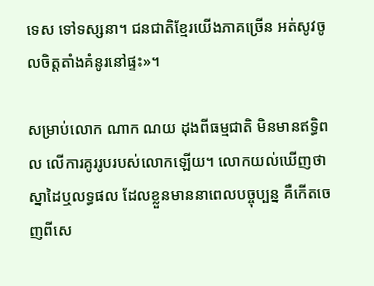ទេស ទៅទស្សនា។ ជនជាតិខ្មែរយើងភាគច្រើន អត់សូវចូលចិត្តតាំងគំនូរនៅផ្ទះ»។

សម្រាប់លោក ណាក ណយ ដុងពីធម្មជាតិ មិនមានឥទ្ធិពល លើការគូររូបរបស់លោកឡើយ។ លោកយល់ឃើញថា ស្នាដៃឬលទ្ធផល ដែលខ្លួនមាននាពេលបច្ចុប្បន្ន គឺកើតចេញពីសេ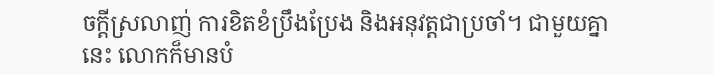ចក្ដីស្រលាញ់ ការខិតខំប្រឹងប្រែង និងអនុវត្តជាប្រចាំ។ ជាមួយគ្នានេះ លោកក៏មានបំ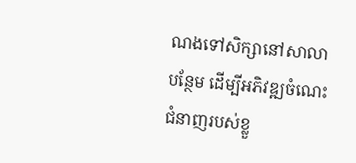ណងទៅសិក្សានៅសាលាបន្ថែម ដើម្បីអភិវឌ្ឍចំណេះជំនាញរបស់ខ្លួ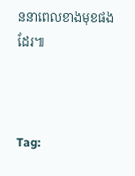ននាពេលខាងមុខផងដែរ៕



Tag: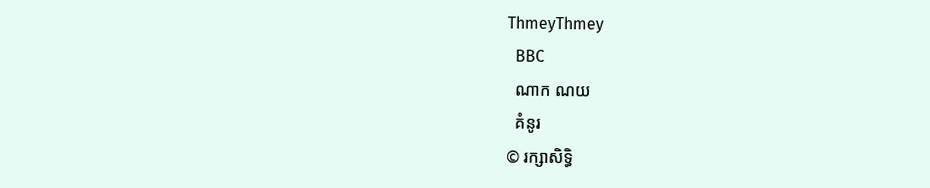ThmeyThmey
  BBC
  ណាក ណយ
  គំនូរ
© រក្សាសិទ្ធិ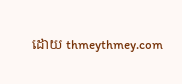ដោយ thmeythmey.com